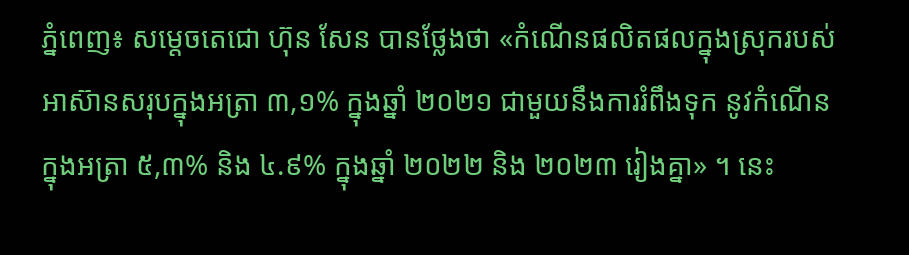ភ្នំពេញ៖ សម្តេចតេជោ ហ៊ុន សែន បានថ្លែងថា «កំណើនផលិតផលក្នុងស្រុករបស់អាស៊ានសរុបក្នុងអត្រា ៣,១% ក្នុងឆ្នាំ ២០២១ ជាមួយនឹងការរំពឹងទុក នូវកំណើន ក្នុងអត្រា ៥,៣% និង ៤.៩% ក្នុងឆ្នាំ ២០២២ និង ២០២៣ រៀងគ្នា» ។ នេះ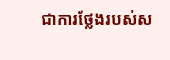ជាការថ្លែងរបស់ស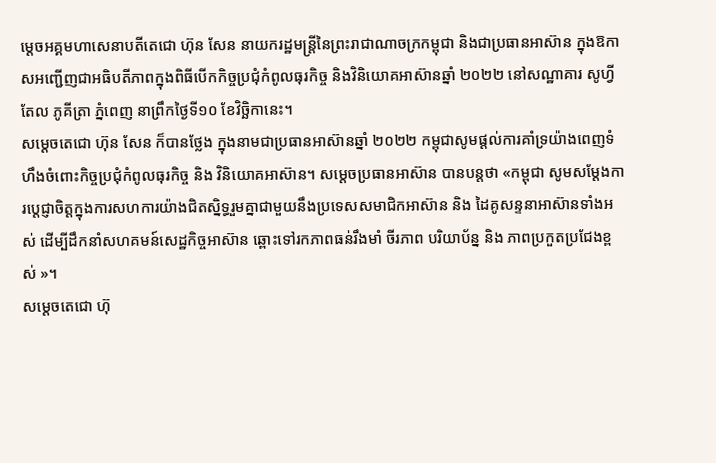ម្ដេចអគ្គមហាសេនាបតីតេជោ ហ៊ុន សែន នាយករដ្ឋមន្ត្រីនៃព្រះរាជាណាចក្រកម្ពុជា និងជាប្រធានអាស៊ាន ក្នុងឱកាសអញ្ជើញជាអធិបតីភាពក្នុងពិធីបើកកិច្ចប្រជុំកំពូលធុរកិច្ច និងវិនិយោគអាស៊ានឆ្នាំ ២០២២ នៅសណ្ឋាគារ សូហ្វីតែល ភូគីត្រា ភ្នំពេញ នាព្រឹកថ្ងៃទី១០ ខែវិច្ឆិកានេះ។
សម្តេចតេជោ ហ៊ុន សែន ក៏បានថ្លែង ក្នុងនាមជាប្រធានអាស៊ានឆ្នាំ ២០២២ កម្ពុជាសូមផ្ដល់ការគាំទ្រយ៉ាងពេញទំហឹងចំពោះកិច្ចប្រជុំកំពូលធុរកិច្ច និង វិនិយោគអាស៊ាន។ សម្តេចប្រធានអាស៊ាន បានបន្តថា «កម្ពុជា សូមសម្ដែងការប្តេជ្ញាចិត្តក្នុងការសហការយ៉ាងជិតស្និទ្ធរួមគ្នាជាមួយនឹងប្រទេសសមាជិកអាស៊ាន និង ដៃគូសន្ទនាអាស៊ានទាំងអស់ ដើម្បីដឹកនាំសហគមន៍សេដ្ឋកិច្ចអាស៊ាន ឆ្ពោះទៅរកភាពធន់រឹងមាំ ចីរភាព បរិយាប័ន្ន និង ភាពប្រកួតប្រជែងខ្ពស់ »។
សម្តេចតេជោ ហ៊ុ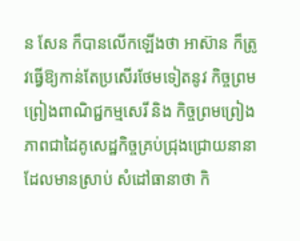ន សែន ក៏បានលើកឡើងថា អាស៊ាន ក៏ត្រូវធ្វើឱ្យកាន់តែប្រសើរថែមទៀតនូវ កិច្ចព្រមព្រៀងពាណិជ្ជកម្មសេរី និង កិច្ចព្រមព្រៀងភាពជាដៃគូសេដ្ឋកិច្ចគ្រប់ជ្រុងជ្រោយនានាដែលមានស្រាប់ សំដៅធានាថា កិ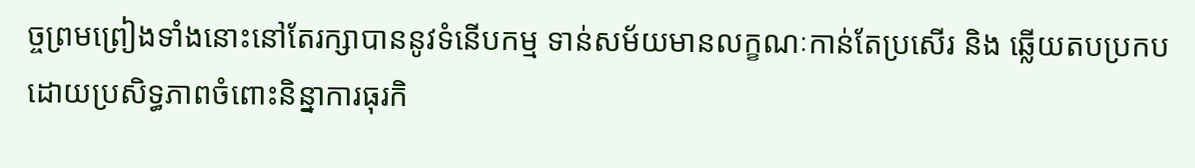ច្ចព្រមព្រៀងទាំងនោះនៅតែរក្សាបាននូវទំនើបកម្ម ទាន់សម័យមានលក្ខណៈកាន់តែប្រសើរ និង ឆ្លើយតបប្រកបដោយប្រសិទ្ធភាពចំពោះនិន្នាការធុរកិ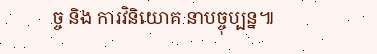ច្ច និង ការវិនិយោគ នាបច្ចុប្បន្ន៕